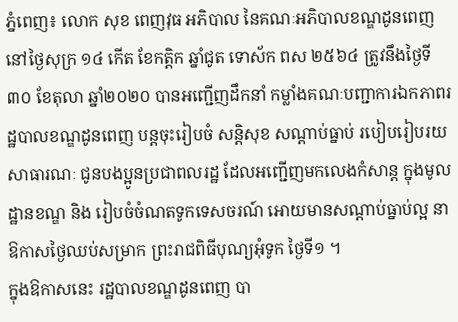ភ្នំពេញ៖ លោក សុខ ពេញវុធ អភិបាល នៃគណៈអភិបាលខណ្ឌដូនពេញ នៅថ្ងៃសុក្រ ១៤ កើត ខែកត្តិក ឆ្នាំជូត ទោស័ក ពស ២៥៦៤ ត្រូវនឹងថ្ងៃទី៣០ ខែតុលា ឆ្នាំ២០២០ បានអញ្ជើញដឹកនាំ កម្លាំងគណៈបញ្ជាការឯកភាពរដ្ឋបាលខណ្ឌដូនពេញ បន្តចុះរៀបចំ សន្តិសុខ សណ្តាប់ធ្នាប់ របៀបរៀបរយសាធារណៈ ជូនបងប្អូនប្រជាពលរដ្ឋ ដែលអញ្ជើញមកលេងកំសាន្ត ក្នុងមូលដ្ឋានខណ្ឌ និង រៀបចំចំណតទូកទេសចរណ៍ អោយមានសណ្តាប់ធ្នាប់ល្អ នាឱកាសថ្ងៃឈប់សម្រាក ព្រះរាជពិធីបុណ្យអុំទូក ថ្ងៃទី១ ។
ក្នុងឱកាសនេះ រដ្ឋបាលខណ្ឌដូនពេញ បា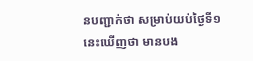នបញ្ជាក់ថា សម្រាប់យប់ថ្ងៃទី១នេះឃើញថា មានបង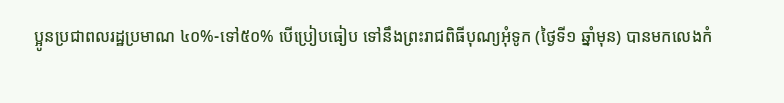ប្អូនប្រជាពលរដ្ឋប្រមាណ ៤០%-ទៅ៥០% បើប្រៀបធៀប ទៅនឹងព្រះរាជពិធីបុណ្យអុំទូក (ថ្ងៃទី១ ឆ្នាំមុន) បានមកលេងកំ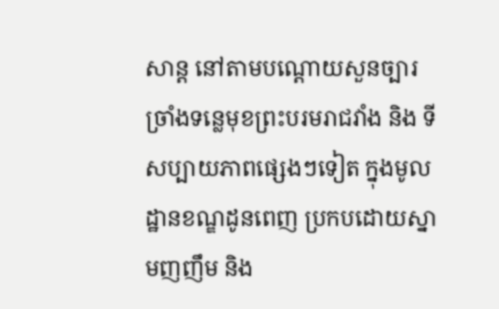សាន្ត នៅតាមបណ្តោយសួនច្បារច្រាំងទន្លេមុខព្រះបរមរាជវាំង និង ទីសប្បាយភាពផ្សេងៗទៀត ក្នុងមូលដ្ឋានខណ្ឌដូនពេញ ប្រកបដោយស្នាមញញឹម និង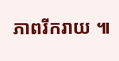ភាពរីករាយ ៕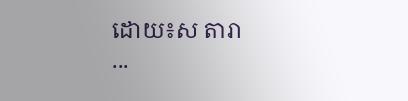ដោយ៖ស តារា
...